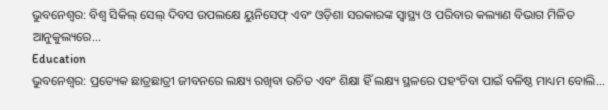ଭୁବନେଶ୍ୱର: ବିଶ୍ଵ ସିକିଲ୍ ସେଲ୍ ଦିବସ ଉପଲକ୍ଷେ ୟୁନିସେଫ୍ ଏବଂ ଓଡ଼ିଶା ସରକାରଙ୍କ ସ୍ଵାସ୍ଥ୍ୟ ଓ ପରିବାର କଲ୍ୟାଣ ବିଭାଗ ମିଳିତ ଆନୁକୁଲ୍ୟରେ...
Education
ଭୁବନେଶ୍ୱର: ପ୍ରତ୍ୟେକ ଛାତ୍ରଛାତ୍ରୀ ଜୀବନରେ ଲକ୍ଷ୍ୟ ରଖିବା ଉଚିତ ଏବଂ ଶିକ୍ଷା ହିଁ ଲକ୍ଷ୍ୟ ସ୍ଥଳରେ ପହଂଚିବା ପାଇଁ ବଳିଷ୍ଠ ମାଧ୍ୟମ ବୋଲି...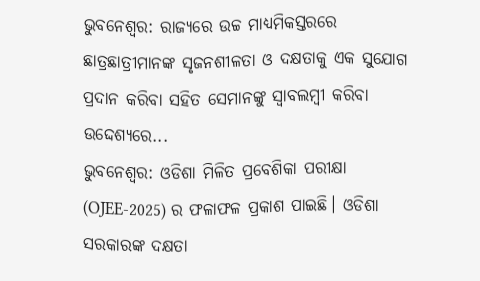ଭୁବନେଶ୍ବର: ରାଜ୍ୟରେ ଉଚ୍ଚ ମାଧ୍ୟମିକସ୍ତରରେ ଛାତ୍ରଛାତ୍ରୀମାନଙ୍କ ସୃଜନଶୀଳତା ଓ ଦକ୍ଷତାକୁ ଏକ ସୁଯୋଗ ପ୍ରଦାନ କରିବା ସହିତ ସେମାନଙ୍କୁ ସ୍ବାବଲମ୍ବୀ କରିବା ଉଦ୍ଦେଶ୍ୟରେ...
ଭୁବନେଶ୍ୱର: ଓଡିଶା ମିଳିତ ପ୍ରବେଶିକା ପରୀକ୍ଷା (OJEE-2025) ର ଫଳାଫଳ ପ୍ରକାଶ ପାଇଛି। ଓଡିଶା ସରକାରଙ୍କ ଦକ୍ଷତା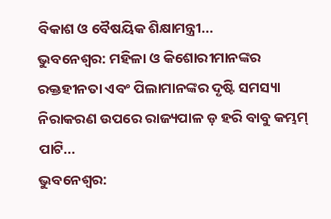ବିକାଶ ଓ ବୈଷୟିକ ଶିକ୍ଷାମନ୍ତ୍ରୀ...
ଭୁବନେଶ୍ୱର: ମହିଳା ଓ କିଶୋରୀମାନଙ୍କର ରକ୍ତହୀନତା ଏବଂ ପିଲାମାନଙ୍କର ଦୃଷ୍ଟି ସମସ୍ୟା ନିରାକରଣ ଉପରେ ରାଜ୍ୟପାଳ ଡ଼ ହରି ବାବୁ କମ୍ଭମ୍ ପାଟି...
ଭୁବନେଶ୍ୱର: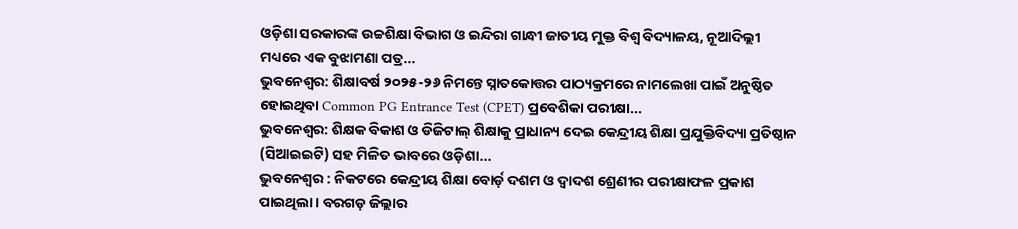ଓଡ଼ିଶା ସରକାରଙ୍କ ଉଚ୍ଚଶିକ୍ଷା ବିଭାଗ ଓ ଇନ୍ଦିରା ଗାନ୍ଧୀ ଜାତୀୟ ମୁକ୍ତ ବିଶ୍ୱ ବିଦ୍ୟାଳୟ, ନୂଆଦିଲ୍ଲୀ ମଧ୍ୟରେ ଏକ ବୁଝାମଣା ପତ୍ର...
ଭୁବନେଶ୍ୱର: ଶିକ୍ଷାବର୍ଷ ୨୦୨୫-୨୬ ନିମନ୍ତେ ସ୍ନାତକୋତ୍ତର ପାଠ୍ୟକ୍ରମରେ ନାମଲେଖା ପାଇଁ ଅନୁଷ୍ଠିତ ହୋଇଥିବା Common PG Entrance Test (CPET) ପ୍ରବେଶିକା ପରୀକ୍ଷା...
ଭୁବନେଶ୍ବର: ଶିକ୍ଷକ ବିକାଶ ଓ ଡିଜିଟାଲ୍ ଶିକ୍ଷାକୁ ପ୍ରାଧାନ୍ୟ ଦେଇ କେନ୍ଦ୍ରୀୟ ଶିକ୍ଷା ପ୍ରଯୁକ୍ତିବିଦ୍ୟା ପ୍ରତିଷ୍ଠାନ (ସିଆଇଇଟି) ସହ ମିଳିତ ଭାବରେ ଓଡ଼ିଶା...
ଭୁବନେଶ୍ୱର : ନିକଟରେ କେନ୍ଦ୍ରୀୟ ଶିକ୍ଷା ବୋର୍ଡ଼ ଦଶମ ଓ ଦ୍ବାଦଶ ଶ୍ରେଣୀର ପରୀକ୍ଷାଫଳ ପ୍ରକାଶ ପାଇଥିଲା । ବରଗଡ଼ ଜିଲ୍ଲାର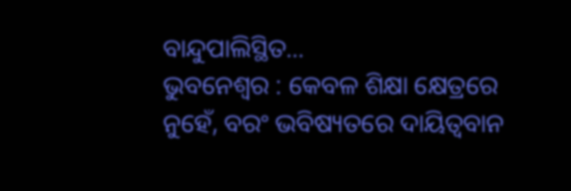ବାନ୍ଦୁପାଲିସ୍ଥିତ...
ଭୁବନେଶ୍ୱର : କେବଳ ଶିକ୍ଷା କ୍ଷେତ୍ରରେ ନୁହେଁ, ବରଂ ଭବିଷ୍ୟତରେ ଦାୟିତ୍ୱବାନ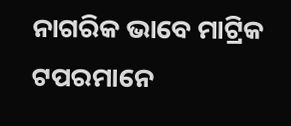ନାଗରିକ ଭାବେ ମାଟ୍ରିକ ଟପରମାନେ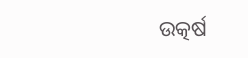ଉତ୍କର୍ଷ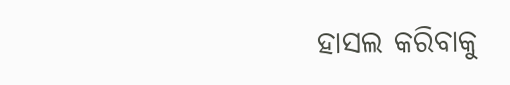ହାସଲ କରିବାକୁ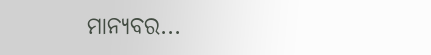ମାନ୍ୟବର...